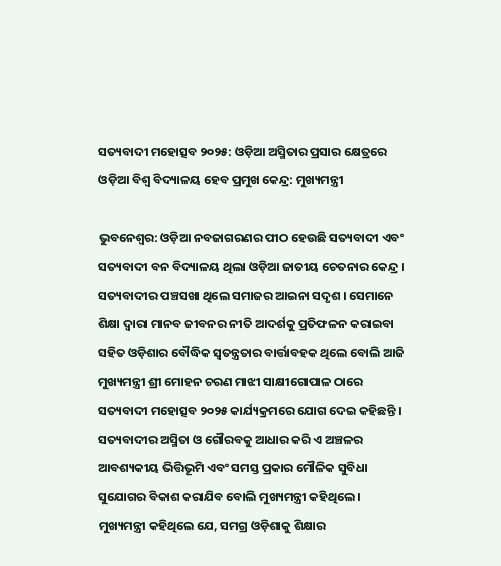ସତ୍ୟବାଦୀ ମହୋତ୍ସବ ୨୦୨୫: ଓଡ଼ିଆ ଅସ୍ମିତାର ପ୍ରସାର କ୍ଷେତ୍ରରେ ଓଡ଼ିଆ ବିଶ୍ୱ ବିଦ୍ୟାଳୟ ହେବ ପ୍ରମୁଖ କେନ୍ଦ୍ର: ମୁଖ୍ୟମନ୍ତ୍ରୀ

ଭୁବନେଶ୍ୱର: ଓଡ଼ିଆ ନବଜାଗରଣର ପୀଠ ହେଉଛି ସତ୍ୟବାଦୀ ଏବଂ ସତ୍ୟବାଦୀ ବନ ବିଦ୍ୟାଳୟ ଥିଲା ଓଡ଼ିଆ ଜାତୀୟ ଚେତନାର କେନ୍ଦ୍ର । ସତ୍ୟବାଦୀର ପଞ୍ଚସଖା ଥିଲେ ସମାଜର ଆଇନା ସଦୃଶ । ସେମାନେ ଶିକ୍ଷା ଦ୍ୱାରା ମାନବ ଜୀବନର ନୀତି ଆଦର୍ଶକୁ ପ୍ରତିଫଳନ କରାଇବା ସହିତ ଓଡ଼ିଶାର ବୌଦ୍ଧିକ ସ୍ୱତନ୍ତ୍ରତାର ବାର୍ତ୍ତାବହକ ଥିଲେ ବୋଲି ଆଜି ମୁଖ୍ୟମନ୍ତ୍ରୀ ଶ୍ରୀ ମୋହନ ଚରଣ ମାଝୀ ସାକ୍ଷୀଗୋପାଳ ଠାରେ ସତ୍ୟବାଦୀ ମହୋତ୍ସବ ୨୦୨୫ କାର୍ଯ୍ୟକ୍ରମରେ ଯୋଗ ଦେଇ କହିଛନ୍ତି ।
ସତ୍ୟବାଦୀର ଅସ୍ମିତା ଓ ଗୌରବକୁ ଆଧାର କରି ଏ ଅଞ୍ଚଳର ଆବଶ୍ୟକୀୟ ଭିତ୍ତିଭୂମି ଏବଂ ସମସ୍ତ ପ୍ରକାର ମୌଳିକ ସୁବିଧା ସୁଯୋଗର ବିକାଶ କରାଯିବ ବୋଲି ମୁଖ୍ୟମନ୍ତ୍ରୀ କହିଥିଲେ । ମୁଖ୍ୟମନ୍ତ୍ରୀ କହିଥିଲେ ଯେ, ସମଗ୍ର ଓଡ଼ିଶାକୁ ଶିକ୍ଷାର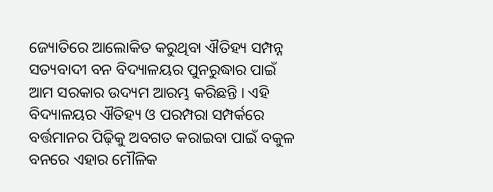ଜ୍ୟୋତିରେ ଆଲୋକିତ କରୁଥିବା ଐତିହ୍ୟ ସମ୍ପନ୍ନ ସତ୍ୟବାଦୀ ବନ ବିଦ୍ୟାଳୟର ପୁନରୁଦ୍ଧାର ପାଇଁ ଆମ ସରକାର ଉଦ୍ୟମ ଆରମ୍ଭ କରିଛନ୍ତି । ଏହି ବିଦ୍ୟାଳୟର ଐତିହ୍ୟ ଓ ପରମ୍ପରା ସମ୍ପର୍କରେ ବର୍ତ୍ତମାନର ପିଢ଼ିକୁ ଅବଗତ କରାଇବା ପାଇଁ ବକୁଳ ବନରେ ଏହାର ମୌଳିକ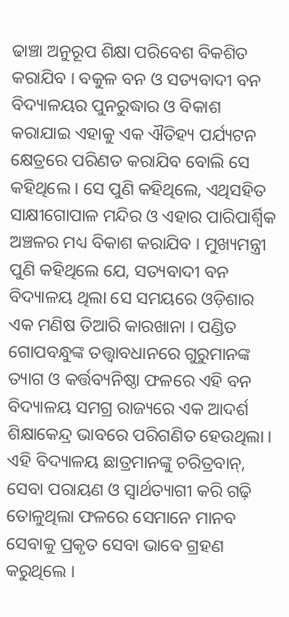ଢାଞ୍ଚା ଅନୁରୂପ ଶିକ୍ଷା ପରିବେଶ ବିକଶିତ କରାଯିବ । ବକୁଳ ବନ ଓ ସତ୍ୟବାଦୀ ବନ ବିଦ୍ୟାଳୟର ପୁନରୁଦ୍ଧାର ଓ ବିକାଶ କରାଯାଇ ଏହାକୁ ଏକ ଐତିହ୍ୟ ପର୍ଯ୍ୟଟନ କ୍ଷେତ୍ରରେ ପରିଣତ କରାଯିବ ବୋଲି ସେ କହିଥିଲେ । ସେ ପୁଣି କହିଥିଲେ, ଏଥିସହିତ ସାକ୍ଷୀଗୋପାଳ ମନ୍ଦିର ଓ ଏହାର ପାରିପାର୍ଶ୍ୱିକ ଅଞ୍ଚଳର ମଧ୍ୟ ବିକାଶ କରାଯିବ । ମୁଖ୍ୟମନ୍ତ୍ରୀ ପୁଣି କହିଥିଲେ ଯେ, ସତ୍ୟବାଦୀ ବନ ବିଦ୍ୟାଳୟ ଥିଲା ସେ ସମୟରେ ଓଡ଼ିଶାର ଏକ ମଣିଷ ତିଆରି କାରଖାନା । ପଣ୍ଡିତ ଗୋପବନ୍ଧୁଙ୍କ ତତ୍ତ୍ୱାବଧାନରେ ଗୁରୁମାନଙ୍କ ତ୍ୟାଗ ଓ କର୍ତ୍ତବ୍ୟନିଷ୍ଠା ଫଳରେ ଏହି ବନ ବିଦ୍ୟାଳୟ ସମଗ୍ର ରାଜ୍ୟରେ ଏକ ଆଦର୍ଶ ଶିକ୍ଷାକେନ୍ଦ୍ର ଭାବରେ ପରିଗଣିତ ହେଉଥିଲା । ଏହି ବିଦ୍ୟାଳୟ ଛାତ୍ରମାନଙ୍କୁ ଚରିତ୍ରବାନ୍‌, ସେବା ପରାୟଣ ଓ ସ୍ୱାର୍ଥତ୍ୟାଗୀ କରି ଗଢ଼ି ତୋଳୁଥିଲା ଫଳରେ ସେମାନେ ମାନବ ସେବାକୁ ପ୍ରକୃତ ସେବା ଭାବେ ଗ୍ରହଣ କରୁଥିଲେ ।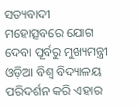ସତ୍ୟବାଦୀ ମହୋତ୍ସବରେ ଯୋଗ ଦେବା ପୂର୍ବରୁ ମୁଖ୍ୟମନ୍ତ୍ରୀ ଓଡ଼ିଆ ବିଶ୍ୱ ବିଦ୍ୟାଳୟ ପରିଦର୍ଶନ କରି ଏହାର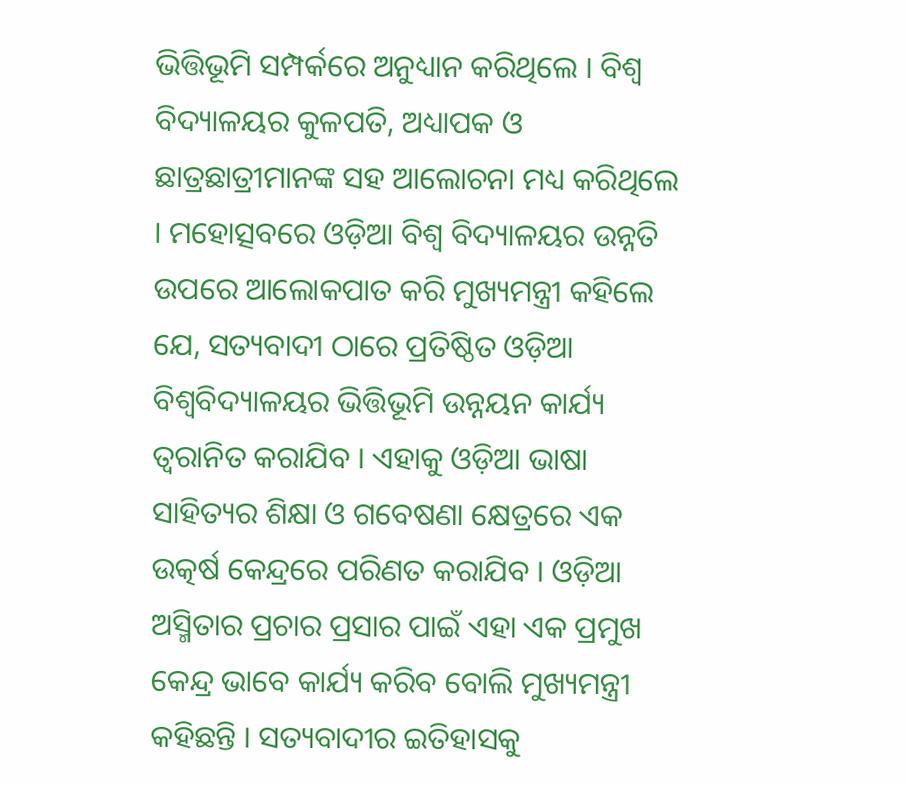ଭିତ୍ତିଭୂମି ସମ୍ପର୍କରେ ଅନୁଧ୍ୟାନ କରିଥିଲେ । ବିଶ୍ୱ ବିଦ୍ୟାଳୟର କୁଳପତି, ଅଧ୍ୟାପକ ଓ ଛାତ୍ରଛାତ୍ରୀମାନଙ୍କ ସହ ଆଲୋଚନା ମଧ୍ୟ କରିଥିଲେ । ମହୋତ୍ସବରେ ଓଡ଼ିଆ ବିଶ୍ୱ ବିଦ୍ୟାଳୟର ଉନ୍ନତି ଉପରେ ଆଲୋକପାତ କରି ମୁଖ୍ୟମନ୍ତ୍ରୀ କହିଲେ ଯେ, ସତ୍ୟବାଦୀ ଠାରେ ପ୍ରତିଷ୍ଠିତ ଓଡ଼ିଆ ବିଶ୍ୱବିଦ୍ୟାଳୟର ଭିତ୍ତିଭୂମି ଉନ୍ନୟନ କାର୍ଯ୍ୟ ତ୍ୱରାନିତ କରାଯିବ । ଏହାକୁ ଓଡ଼ିଆ ଭାଷା ସାହିତ୍ୟର ଶିକ୍ଷା ଓ ଗବେଷଣା କ୍ଷେତ୍ରରେ ଏକ ଉତ୍କର୍ଷ କେନ୍ଦ୍ରରେ ପରିଣତ କରାଯିବ । ଓଡ଼ିଆ ଅସ୍ମିତାର ପ୍ରଚାର ପ୍ରସାର ପାଇଁ ଏହା ଏକ ପ୍ରମୁଖ କେନ୍ଦ୍ର ଭାବେ କାର୍ଯ୍ୟ କରିବ ବୋଲି ମୁଖ୍ୟମନ୍ତ୍ରୀ କହିଛନ୍ତି । ସତ୍ୟବାଦୀର ଇତିହାସକୁ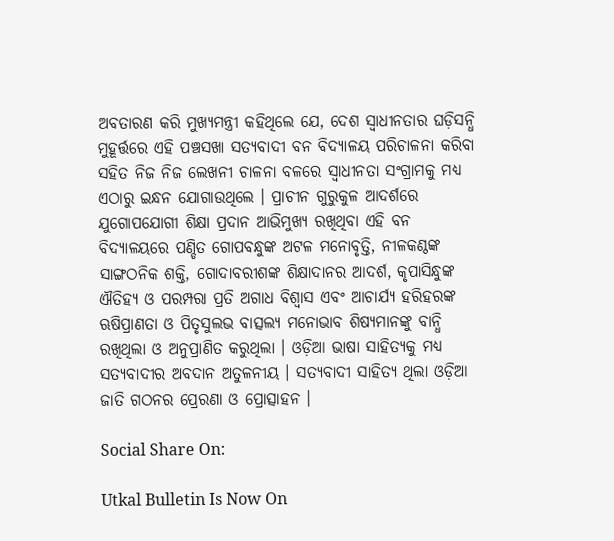ଅବତାରଣ କରି ମୁଖ୍ୟମନ୍ତ୍ରୀ କହିଥିଲେ ଯେ, ଦେଶ ସ୍ୱାଧୀନତାର ଘଡ଼ିସନ୍ଧି ମୁହୂର୍ତ୍ତରେ ଏହି ପଞ୍ଚସଖା ସତ୍ୟବାଦୀ ବନ ବିଦ୍ୟାଳୟ ପରିଚାଳନା କରିବା ସହିତ ନିଜ ନିଜ ଲେଖନୀ ଚାଳନା ବଳରେ ସ୍ୱାଧୀନତା ସଂଗ୍ରାମକୁ ମଧ୍ୟ ଏଠାରୁ ଇନ୍ଧନ ଯୋଗାଉଥିଲେ । ପ୍ରାଚୀନ ଗୁରୁକୁଳ ଆଦର୍ଶରେ ଯୁଗୋପଯୋଗୀ ଶିକ୍ଷା ପ୍ରଦାନ ଆଭିମୁଖ୍ୟ ରଖିଥିବା ଏହି ବନ ବିଦ୍ୟାଳୟରେ ପଣ୍ଡିତ ଗୋପବନ୍ଧୁଙ୍କ ଅଟଳ ମନୋବୃତ୍ତି, ନୀଳକଣ୍ଠଙ୍କ ସାଙ୍ଗଠନିକ ଶକ୍ତି, ଗୋଦାବରୀଶଙ୍କ ଶିକ୍ଷାଦାନର ଆଦର୍ଶ, କୃପାସିନ୍ଧୁଙ୍କ ଐତିହ୍ୟ ଓ ପରମ୍ପରା ପ୍ରତି ଅଗାଧ ବିଶ୍ୱାସ ଏବଂ ଆଚାର୍ଯ୍ୟ ହରିହରଙ୍କ ଋଷିପ୍ରାଣତା ଓ ପିତୃସୁଲଭ ବାତ୍ସଲ୍ୟ ମନୋଭାବ ଶିଷ୍ୟମାନଙ୍କୁ ବାନ୍ଧି ରଖିଥିଲା ଓ ଅନୁପ୍ରାଣିତ କରୁଥିଲା । ଓଡ଼ିଆ ଭାଷା ସାହିତ୍ୟକୁ ମଧ୍ୟ ସତ୍ୟବାଦୀର ଅବଦାନ ଅତୁଳନୀୟ । ସତ୍ୟବାଦୀ ସାହିତ୍ୟ ଥିଲା ଓଡ଼ିଆ ଜାତି ଗଠନର ପ୍ରେରଣା ଓ ପ୍ରୋତ୍ସାହନ ।

Social Share On:

Utkal Bulletin Is Now On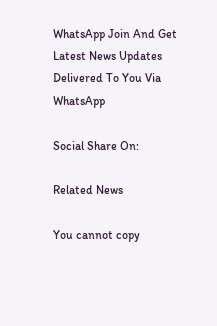WhatsApp Join And Get Latest News Updates Delivered To You Via WhatsApp

Social Share On:

Related News

You cannot copy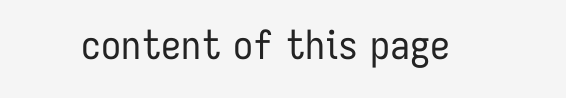content of this page